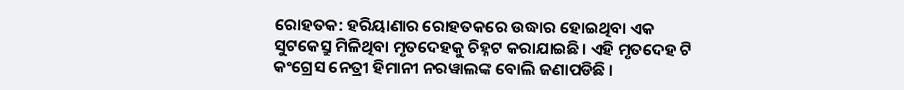ରୋହତକ: ହରିୟାଣାର ରୋହତକରେ ଉଦ୍ଧାର ହୋଇଥିବା ଏକ ସୁଟକେସ୍ରୁ ମିଳିଥିବା ମୃତଦେହକୁ ଚିହ୍ନଟ କରାଯାଇଛି। ଏହି ମୃତଦେହ ଟି କଂଗ୍ରେସ ନେତ୍ରୀ ହିମାନୀ ନରୱାଲଙ୍କ ବୋଲି ଜଣାପଡିଛି ।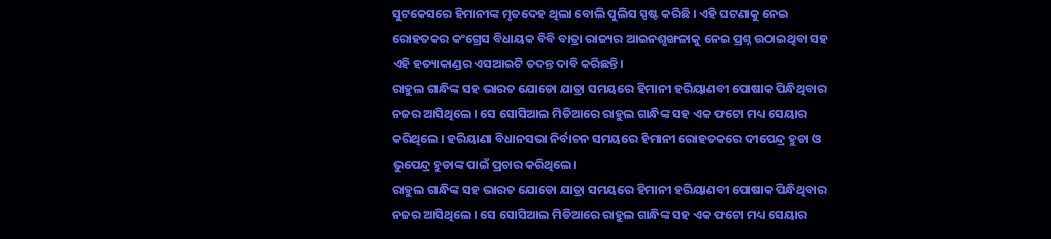ସୁଟକେସରେ ହିମାନୀଙ୍କ ମୃତଦେହ ଥିଲା ବୋଲି ପୁଲିସ ସ୍ପଷ୍ଟ କରିଛି । ଏହି ଘଟଣାକୁ ନେଇ ରୋହତକର କଂଗ୍ରେସ ବିଧାୟକ ବିବି ବାତ୍ରା ରାଜ୍ୟର ଆଇନଶୃଙ୍ଖଳାକୁ ନେଇ ପ୍ରଶ୍ନ ଉଠାଇଥିବା ସହ ଏହି ହତ୍ୟାକାଣ୍ଡର ଏସଆଇଟି ତଦନ୍ତ ଦାବି କରିଛନ୍ତି।
ରାହୁଲ ଗାନ୍ଧିଙ୍କ ସହ ଭାରତ ଯୋଡୋ ଯାତ୍ରା ସମୟରେ ହିମାନୀ ହରିୟାଣବୀ ପୋଷାକ ପିନ୍ଧିଥିବାର ନଜର ଆସିଥିଲେ । ସେ ସୋସିଆଲ ମିଡିଆରେ ରାହୁଲ ଗାନ୍ଧିଙ୍କ ସହ ଏକ ଫଟୋ ମଧ୍ୟ ସେୟାର କରିଥିଲେ । ହରିୟାଣା ବିଧାନସଭା ନିର୍ବାଚନ ସମୟରେ ହିମାନୀ ରୋହତକରେ ଦୀପେନ୍ଦ୍ର ହୁଡା ଓ ଭୁପେନ୍ଦ୍ର ହୁଡାଙ୍କ ପାଇଁ ପ୍ରଚାର କରିଥିଲେ।
ରାହୁଲ ଗାନ୍ଧିଙ୍କ ସହ ଭାରତ ଯୋଡୋ ଯାତ୍ରା ସମୟରେ ହିମାନୀ ହରିୟାଣବୀ ପୋଷାକ ପିନ୍ଧିଥିବାର ନଜର ଆସିଥିଲେ । ସେ ସୋସିଆଲ ମିଡିଆରେ ରାହୁଲ ଗାନ୍ଧିଙ୍କ ସହ ଏକ ଫଟୋ ମଧ୍ୟ ସେୟାର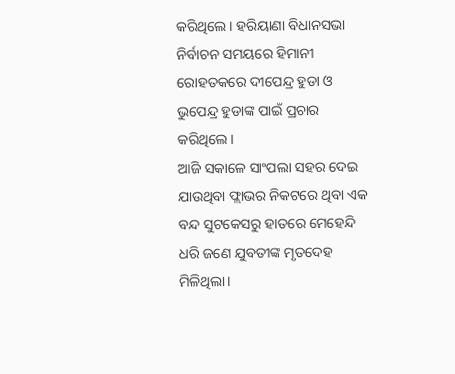କରିଥିଲେ । ହରିୟାଣା ବିଧାନସଭା ନିର୍ବାଚନ ସମୟରେ ହିମାନୀ ରୋହତକରେ ଦୀପେନ୍ଦ୍ର ହୁଡା ଓ ଭୁପେନ୍ଦ୍ର ହୁଡାଙ୍କ ପାଇଁ ପ୍ରଚାର କରିଥିଲେ।
ଆଜି ସକାଳେ ସାଂପଲା ସହର ଦେଇ ଯାଉଥିବା ଫ୍ଲାଭର ନିକଟରେ ଥିବା ଏକ ବନ୍ଦ ସୁଟକେସରୁ ହାତରେ ମେହେନ୍ଦି ଧରି ଜଣେ ଯୁବତୀଙ୍କ ମୃତଦେହ ମିଳିଥିଲା।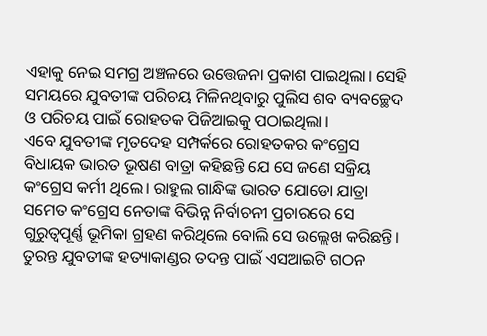ଏହାକୁ ନେଇ ସମଗ୍ର ଅଞ୍ଚଳରେ ଉତ୍ତେଜନା ପ୍ରକାଶ ପାଇଥିଲା। ସେହି ସମୟରେ ଯୁବତୀଙ୍କ ପରିଚୟ ମିଳିନଥିବାରୁ ପୁଲିସ ଶବ ବ୍ୟବଚ୍ଛେଦ ଓ ପରିଚୟ ପାଇଁ ରୋହତକ ପିଜିଆଇକୁ ପଠାଇଥିଲା।
ଏବେ ଯୁବତୀଙ୍କ ମୃତଦେହ ସମ୍ପର୍କରେ ରୋହତକର କଂଗ୍ରେସ ବିଧାୟକ ଭାରତ ଭୂଷଣ ବାତ୍ରା କହିଛନ୍ତି ଯେ ସେ ଜଣେ ସକ୍ରିୟ କଂଗ୍ରେସ କର୍ମୀ ଥିଲେ। ରାହୁଲ ଗାନ୍ଧିଙ୍କ ଭାରତ ଯୋଡୋ ଯାତ୍ରା ସମେତ କଂଗ୍ରେସ ନେତାଙ୍କ ବିଭିନ୍ନ ନିର୍ବାଚନୀ ପ୍ରଚାରରେ ସେ ଗୁରୁତ୍ୱପୂର୍ଣ୍ଣ ଭୂମିକା ଗ୍ରହଣ କରିଥିଲେ ବୋଲି ସେ ଉଲ୍ଲେଖ କରିଛନ୍ତି। ତୁରନ୍ତ ଯୁବତୀଙ୍କ ହତ୍ୟାକାଣ୍ଡର ତଦନ୍ତ ପାଇଁ ଏସଆଇଟି ଗଠନ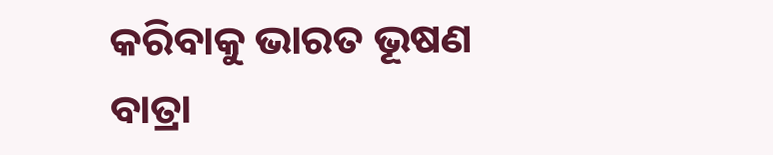କରିବାକୁ ଭାରତ ଭୂଷଣ ବାତ୍ରା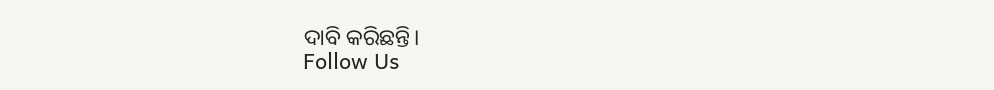ଦାବି କରିଛନ୍ତି।
Follow Us